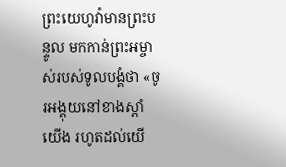ព្រះយេហូវ៉ាមានព្រះបន្ទូល មកកាន់ព្រះអម្ចាស់របស់ទូលបង្គំថា «ចូរអង្គុយនៅខាងស្តាំយើង រហូតដល់យើ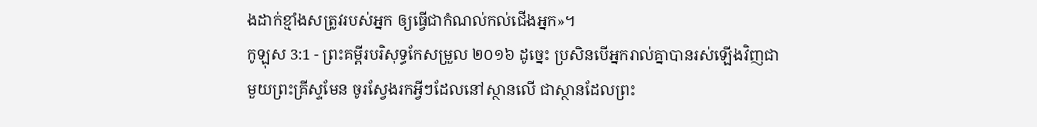ងដាក់ខ្មាំងសត្រូវរបស់អ្នក ឲ្យធ្វើជាកំណល់កល់ជើងអ្នក»។
កូឡុស 3:1 - ព្រះគម្ពីរបរិសុទ្ធកែសម្រួល ២០១៦ ដូច្នេះ ប្រសិនបើអ្នករាល់គ្នាបានរស់ឡើងវិញជាមួយព្រះគ្រីស្ទមែន ចូរស្វែងរកអ្វីៗដែលនៅស្ថានលើ ជាស្ថានដែលព្រះ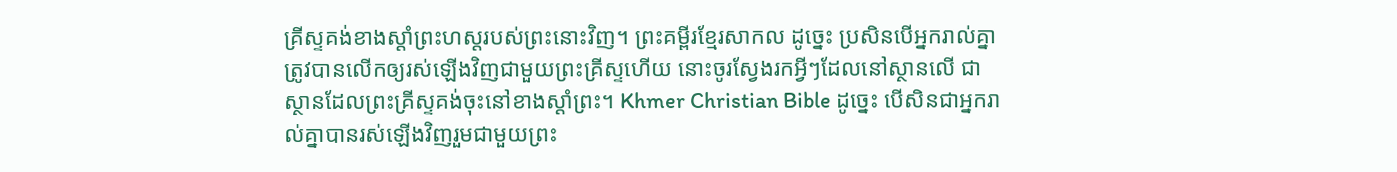គ្រីស្ទគង់ខាងស្តាំព្រះហស្តរបស់ព្រះនោះវិញ។ ព្រះគម្ពីរខ្មែរសាកល ដូច្នេះ ប្រសិនបើអ្នករាល់គ្នាត្រូវបានលើកឲ្យរស់ឡើងវិញជាមួយព្រះគ្រីស្ទហើយ នោះចូរស្វែងរកអ្វីៗដែលនៅស្ថានលើ ជាស្ថានដែលព្រះគ្រីស្ទគង់ចុះនៅខាងស្ដាំព្រះ។ Khmer Christian Bible ដូច្នេះ បើសិនជាអ្នករាល់គ្នាបានរស់ឡើងវិញរួមជាមួយព្រះ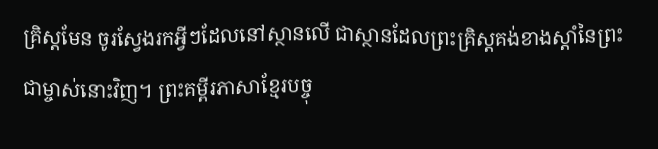គ្រិស្ដមែន ចូរស្វែងរកអ្វីៗដែលនៅស្ថានលើ ជាស្ថានដែលព្រះគ្រិស្ដគង់ខាងស្ដាំនៃព្រះជាម្ចាស់នោះវិញ។ ព្រះគម្ពីរភាសាខ្មែរបច្ចុ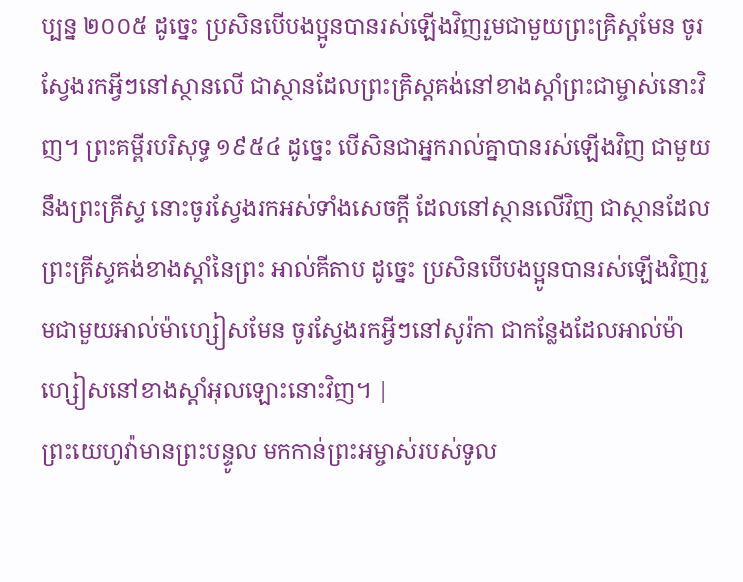ប្បន្ន ២០០៥ ដូច្នេះ ប្រសិនបើបងប្អូនបានរស់ឡើងវិញរួមជាមួយព្រះគ្រិស្តមែន ចូរស្វែងរកអ្វីៗនៅស្ថានលើ ជាស្ថានដែលព្រះគ្រិស្តគង់នៅខាងស្ដាំព្រះជាម្ចាស់នោះវិញ។ ព្រះគម្ពីរបរិសុទ្ធ ១៩៥៤ ដូច្នេះ បើសិនជាអ្នករាល់គ្នាបានរស់ឡើងវិញ ជាមួយនឹងព្រះគ្រីស្ទ នោះចូរស្វែងរកអស់ទាំងសេចក្ដី ដែលនៅស្ថានលើវិញ ជាស្ថានដែលព្រះគ្រីស្ទគង់ខាងស្តាំនៃព្រះ អាល់គីតាប ដូច្នេះ ប្រសិនបើបងប្អូនបានរស់ឡើងវិញរួមជាមួយអាល់ម៉ាហ្សៀសមែន ចូរស្វែងរកអ្វីៗនៅសូរ៉កា ជាកន្លែងដែលអាល់ម៉ាហ្សៀសនៅខាងស្ដាំអុលឡោះនោះវិញ។ |
ព្រះយេហូវ៉ាមានព្រះបន្ទូល មកកាន់ព្រះអម្ចាស់របស់ទូល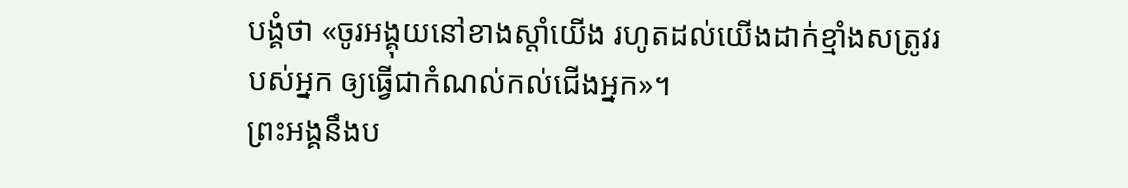បង្គំថា «ចូរអង្គុយនៅខាងស្តាំយើង រហូតដល់យើងដាក់ខ្មាំងសត្រូវរបស់អ្នក ឲ្យធ្វើជាកំណល់កល់ជើងអ្នក»។
ព្រះអង្គនឹងប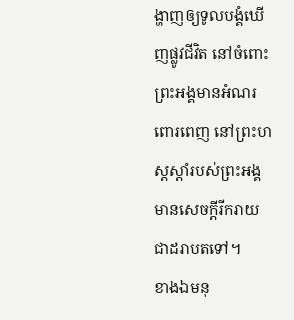ង្ហាញឲ្យទូលបង្គំឃើញផ្លូវជីវិត នៅចំពោះព្រះអង្គមានអំណរពោរពេញ នៅព្រះហស្តស្តាំរបស់ព្រះអង្គ មានសេចក្ដីរីករាយ ជាដរាបតទៅ។
ខាងឯមនុ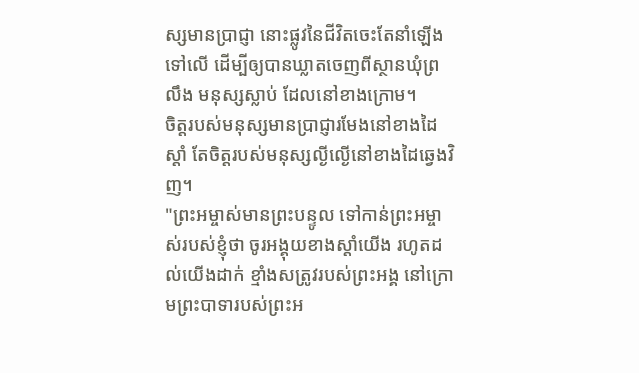ស្សមានប្រាជ្ញា នោះផ្លូវនៃជីវិតចេះតែនាំឡើងទៅលើ ដើម្បីឲ្យបានឃ្លាតចេញពីស្ថានឃុំព្រលឹង មនុស្សស្លាប់ ដែលនៅខាងក្រោម។
ចិត្តរបស់មនុស្សមានប្រាជ្ញារមែងនៅខាងដៃស្តាំ តែចិត្តរបស់មនុស្សល្ងីល្ងើនៅខាងដៃឆ្វេងវិញ។
"ព្រះអម្ចាស់មានព្រះបន្ទូល ទៅកាន់ព្រះអម្ចាស់របស់ខ្ញុំថា ចូរអង្គុយខាងស្តាំយើង រហូតដល់យើងដាក់ ខ្មាំងសត្រូវរបស់ព្រះអង្គ នៅក្រោមព្រះបាទារបស់ព្រះអ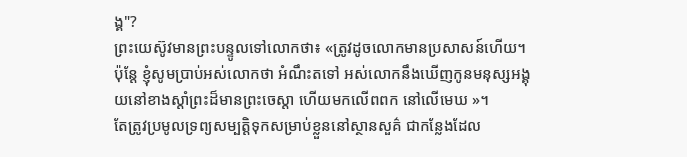ង្គ"?
ព្រះយេស៊ូវមានព្រះបន្ទូលទៅលោកថា៖ «ត្រូវដូចលោកមានប្រសាសន៍ហើយ។ ប៉ុន្តែ ខ្ញុំសូមប្រាប់អស់លោកថា អំណឹះតទៅ អស់លោកនឹងឃើញកូនមនុស្សអង្គុយនៅខាងស្តាំព្រះដ៏មានព្រះចេស្តា ហើយមកលើពពក នៅលើមេឃ »។
តែត្រូវប្រមូលទ្រព្យសម្បត្តិទុកសម្រាប់ខ្លួននៅស្ថានសួគ៌ ជាកន្លែងដែល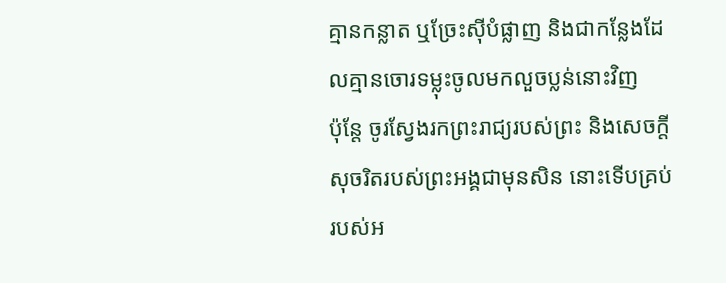គ្មានកន្លាត ឬច្រែះស៊ីបំផ្លាញ និងជាកន្លែងដែលគ្មានចោរទម្លុះចូលមកលួចប្លន់នោះវិញ
ប៉ុន្តែ ចូរស្វែងរកព្រះរាជ្យរបស់ព្រះ និងសេចក្តីសុចរិតរបស់ព្រះអង្គជាមុនសិន នោះទើបគ្រប់របស់អ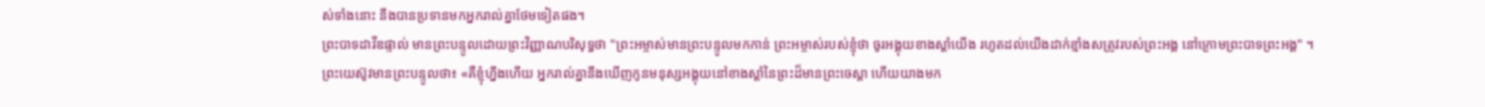ស់ទាំងនោះ នឹងបានប្រទានមកអ្នករាល់គ្នាថែមទៀតផង។
ព្រះបាទដាវីឌផ្ទាល់ មានព្រះបន្ទូលដោយព្រះវិញ្ញាណបរិសុទ្ធថា "ព្រះអម្ចាស់មានព្រះបន្ទូលមកកាន់ ព្រះអម្ចាស់របស់ខ្ញុំថា ចូរអង្គុយខាងស្តាំយើង រហូតដល់យើងដាក់ខ្មាំងសត្រូវរបស់ព្រះអង្គ នៅក្រោមព្រះបាទព្រះអង្គ" ។
ព្រះយេស៊ូវមានព្រះបន្ទូលថា៖ «គឺខ្ញុំហ្នឹងហើយ អ្នករាល់គ្នានឹងឃើញកូនមនុស្សអង្គុយនៅខាងស្តាំនៃព្រះដ៏មានព្រះចេស្តា ហើយយាងមក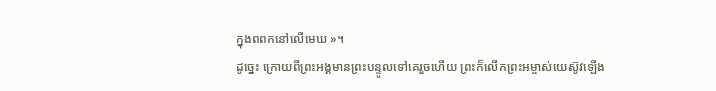ក្នុងពពកនៅលើមេឃ »។
ដូច្នេះ ក្រោយពីព្រះអង្គមានព្រះបន្ទូលទៅគេរួចហើយ ព្រះក៏លើកព្រះអម្ចាស់យេស៊ូវឡើង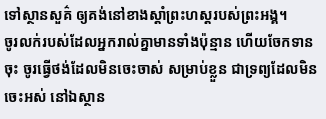ទៅស្ថានសួគ៌ ឲ្យគង់នៅខាងស្តាំព្រះហស្តរបស់ព្រះអង្គ។
ចូរលក់របស់ដែលអ្នករាល់គ្នាមានទាំងប៉ុន្មាន ហើយចែកទានចុះ ចូរធ្វើថង់ដែលមិនចេះចាស់ សម្រាប់ខ្លួន ជាទ្រព្យដែលមិនចេះអស់ នៅឯស្ថាន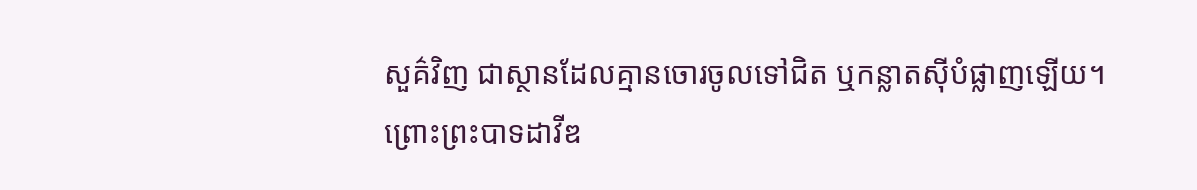សួគ៌វិញ ជាស្ថានដែលគ្មានចោរចូលទៅជិត ឬកន្លាតស៊ីបំផ្លាញឡើយ។
ព្រោះព្រះបាទដាវីឌ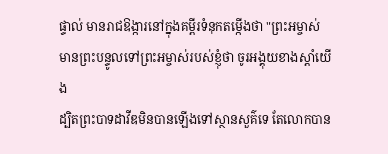ផ្ទាល់ មានរាជឱង្ការនៅក្នុងគម្ពីរទំនុកតម្កើងថា "ព្រះអម្ចាស់មានព្រះបន្ទូលទៅព្រះអម្ចាស់របស់ខ្ញុំថា ចូរអង្គុយខាងស្តាំយើង
ដ្បិតព្រះបាទដាវីឌមិនបានឡើងទៅស្ថានសួគ៌ទេ តែលោកបាន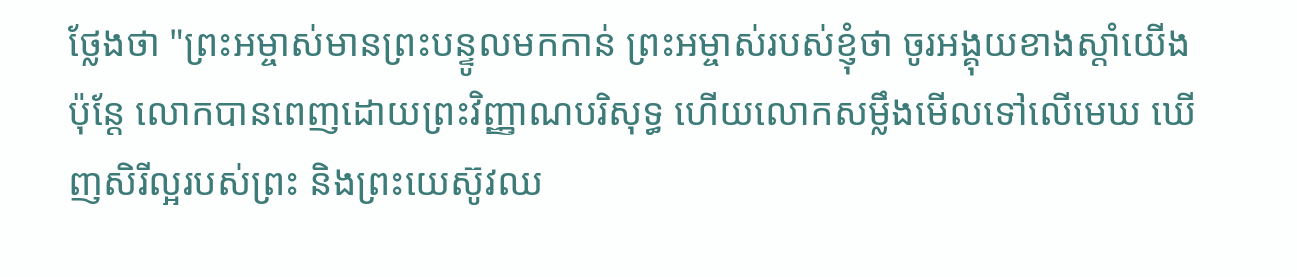ថ្លែងថា "ព្រះអម្ចាស់មានព្រះបន្ទូលមកកាន់ ព្រះអម្ចាស់របស់ខ្ញុំថា ចូរអង្គុយខាងស្តាំយើង
ប៉ុន្ដែ លោកបានពេញដោយព្រះវិញ្ញាណបរិសុទ្ធ ហើយលោកសម្លឹងមើលទៅលើមេឃ ឃើញសិរីល្អរបស់ព្រះ និងព្រះយេស៊ូវឈ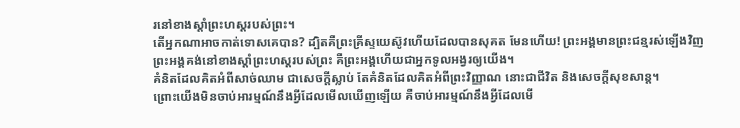រនៅខាងស្តាំព្រះហស្តរបស់ព្រះ។
តើអ្នកណាអាចកាត់ទោសគេបាន? ដ្បិតគឺព្រះគ្រីស្ទយេស៊ូវហើយដែលបានសុគត មែនហើយ! ព្រះអង្គមានព្រះជន្មរស់ឡើងវិញ ព្រះអង្គគង់នៅខាងស្តាំព្រះហស្តរបស់ព្រះ គឺព្រះអង្គហើយជាអ្នកទូលអង្វរឲ្យយើង។
គំនិតដែលគិតអំពីសាច់ឈាម ជាសេចក្តីស្លាប់ តែគំនិតដែលគិតអំពីព្រះវិញ្ញាណ នោះជាជីវិត និងសេចក្តីសុខសាន្ត។
ព្រោះយើងមិនចាប់អារម្មណ៍នឹងអ្វីដែលមើលឃើញឡើយ គឺចាប់អារម្មណ៍នឹងអ្វីដែលមើ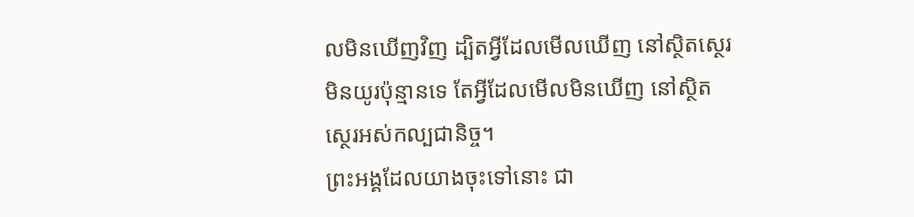លមិនឃើញវិញ ដ្បិតអ្វីដែលមើលឃើញ នៅស្ថិតស្ថេរមិនយូរប៉ុន្មានទេ តែអ្វីដែលមើលមិនឃើញ នៅស្ថិតស្ថេរអស់កល្បជានិច្ច។
ព្រះអង្គដែលយាងចុះទៅនោះ ជា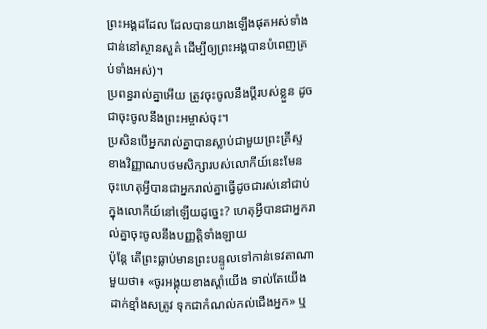ព្រះអង្គដដែល ដែលបានយាងឡើងផុតអស់ទាំងជាន់នៅស្ថានសួគ៌ ដើម្បីឲ្យព្រះអង្គបានបំពេញគ្រប់ទាំងអស់)។
ប្រពន្ធរាល់គ្នាអើយ ត្រូវចុះចូលនឹងប្តីរបស់ខ្លួន ដូចជាចុះចូលនឹងព្រះអម្ចាស់ចុះ។
ប្រសិនបើអ្នករាល់គ្នាបានស្លាប់ជាមួយព្រះគ្រីស្ទ ខាងវិញ្ញាណបថមសិក្សារបស់លោកីយ៍នេះមែន ចុះហេតុអ្វីបានជាអ្នករាល់គ្នាធ្វើដូចជារស់នៅជាប់ក្នុងលោកីយ៍នៅឡើយដូច្នេះ? ហេតុអ្វីបានជាអ្នករាល់គ្នាចុះចូលនឹងបញ្ញត្តិទាំងឡាយ
ប៉ុន្តែ តើព្រះធ្លាប់មានព្រះបន្ទូលទៅកាន់ទេវតាណាមួយថា៖ «ចូរអង្គុយខាងស្តាំយើង ទាល់តែយើងដាក់ខ្មាំងសត្រូវ ទុកជាកំណល់កល់ជើងអ្នក» ឬ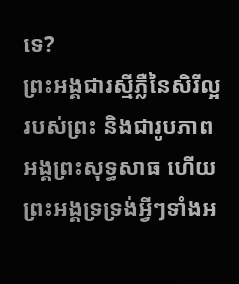ទេ?
ព្រះអង្គជារស្មីភ្លឺនៃសិរីល្អរបស់ព្រះ និងជារូបភាពអង្គព្រះសុទ្ធសាធ ហើយព្រះអង្គទ្រទ្រង់អ្វីៗទាំងអ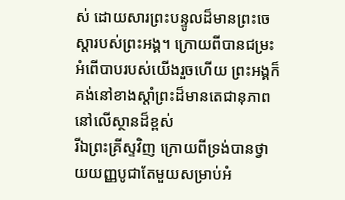ស់ ដោយសារព្រះបន្ទូលដ៏មានព្រះចេស្តារបស់ព្រះអង្គ។ ក្រោយពីបានជម្រះអំពើបាបរបស់យើងរួចហើយ ព្រះអង្គក៏គង់នៅខាងស្តាំព្រះដ៏មានតេជានុភាពនៅលើស្ថានដ៏ខ្ពស់
រីឯព្រះគ្រីស្ទវិញ ក្រោយពីទ្រង់បានថ្វាយយញ្ញបូជាតែមួយសម្រាប់អំ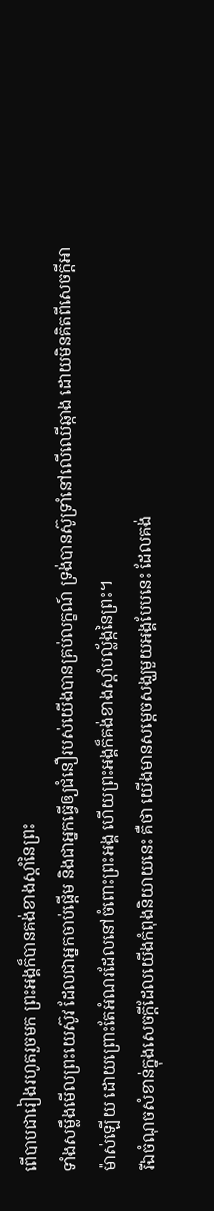ពើបាបជារៀងរហូតរួចមក ព្រះអង្គក៏បានគង់ខាងស្តាំនៃព្រះ
ទាំងសម្លឹងមើលព្រះយេស៊ូវ ដែលជាអ្នកចាប់ផ្តើម និងជាអ្នកធ្វើឲ្យជំនឿរបស់យើងបានគ្រប់លក្ខណ៍ ទ្រង់បានស៊ូទ្រាំនៅលើឈើឆ្កាង ដោយមិនគិតពីសេចក្ដីអាម៉ាស់ឡើយ ដោយព្រោះតែអំណរដែលនៅចំពោះព្រះអង្គ ហើយព្រះអង្គក៏គង់ខាងស្តាំបល្ល័ង្កនៃព្រះ។
រីឯចំណុចសំខាន់ក្នុងសេចក្ដីដែលយើងកំពុងនិយាយនេះ គឺថា យើងមានសម្តេចសង្ឃមួយអង្គបែបនេះ ដែលគង់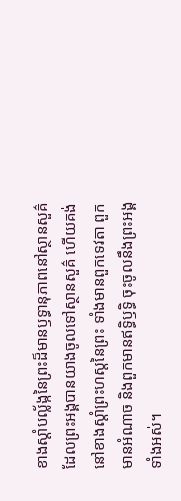ខាងស្តាំបល្ល័ង្កនៃព្រះដ៏មានឫទ្ធានុភាពនៅស្ថានសួគ៌
ដែលព្រះអង្គបានយាងចូលទៅស្ថានសួគ៌ ហើយគង់នៅខាងស្តាំព្រះហស្តនៃព្រះ ទាំងមានពួកទេវតា ពួកមានអំណាច និងពួកមានឥទ្ធិឫទ្ធិ ចុះចូលនឹងព្រះអង្គទាំងអស់។